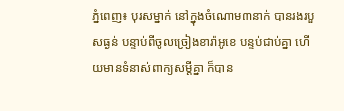ភ្នំពេញ៖ បុរសម្នាក់ នៅក្នុងចំណោម៣នាក់ បានរងរបួសធ្ងន់ បន្ទាប់ពីចូលច្រៀងខារ៉ាអូខេ បន្ទប់ជាប់គ្នា ហើយមានទំនាស់ពាក្យសម្តីគ្នា ក៏បាន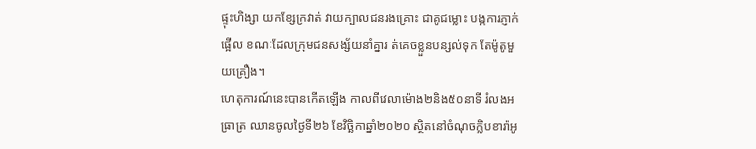ផ្ទុះហិង្សា យកខ្សែក្រវាត់ វាយក្បាលជនរងគ្រោះ ជាគូជម្លោះ បង្កការភ្ញាក់ផ្អើល ខណៈដែលក្រុមជនសង្ស័យនាំគ្នារ ត់គេចខ្លួនបន្សល់ទុក តែម៉ូតូមួយគ្រឿង។
ហេតុការណ៍នេះបានកើតឡើង កាលពីវេលាម៉ោង២និង៥០នាទី រំលងអធ្រាត្រ ឈានចូលថ្ងៃទី២៦ ខែវិច្ឆិកាឆ្នាំ២០២០ ស្ថិតនៅចំណុចក្លិបខារ៉ាអូ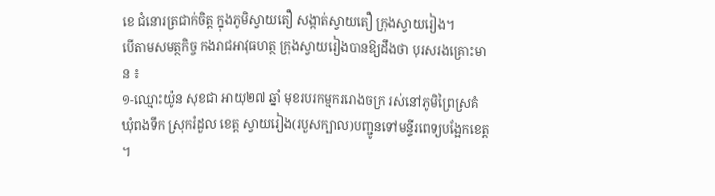ខេ ជំនោរត្រជាក់ចិត្ត ក្នុងភូមិស្វាយតឿ សង្កាត់ស្វាយតឿ ក្រុងស្វាយរៀង។
បើតាមសមត្ថកិច្ច កងរាជអាវុធហត្ថ ក្រុងស្វាយរៀងបានឱ្យដឹងថា បុរសរងគ្រោះមាន ៖
១-ឈ្មោះយ៉ូន សុខជា អាយុ២៧ ឆ្នាំ មុខរបរកម្មកររោងចក្រ រស់នៅភូមិព្រៃស្រគំ ឃុំពងទឹក ស្រុករំដួល ខេត្ត ស្វាយរៀង(របួសក្បាល)បញ្ជូនទៅមន្ទីរពេទ្យបង្អែកខេត្ត ។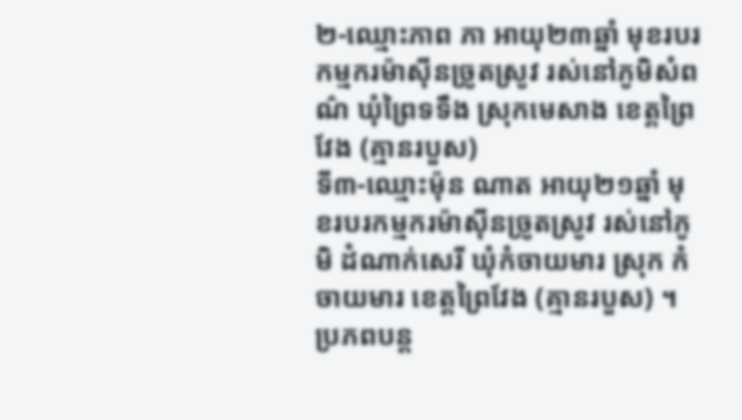២-ឈ្មោះភាព ភា អាយុ២៣ឆ្នាំ មុខរបរកម្មករម៉ាស៊ីនច្រូតស្រូវ រស់នៅភូមិសំពណ៌ ឃុំព្រៃទទឹង ស្រុកមេសាង ខេត្តព្រៃវែង (គ្មានរបួស)
ទី៣-ឈ្មោះម៉ុន ណាត អាយុ២១ឆ្នាំ មុខរបរកម្មករម៉ាស៊ីនច្រូតស្រូវ រស់នៅភូមិ ដំណាក់សេរី ឃុំកំចាយមារ ស្រុក កំចាយមារ ខេត្តព្រៃវែង (គ្មានរបួស) ។
ប្រភពបន្ត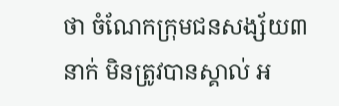ថា ចំណែកក្រុមជនសង្ស័យ៣នាក់ មិនត្រូវបានស្គាល់ អ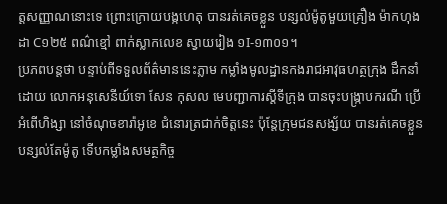ត្តសញ្ញាណនោះទេ ព្រោះក្រោយបង្កហេតុ បានរត់គេចខ្លួន បន្សល់ម៉ូតូមួយគ្រឿង ម៉ាកហុងដា C១២៥ ពណ៌ខ្មៅ ពាក់ស្លាកលេខ ស្វាយរៀង ១I-១៣០១។
ប្រភពបន្តថា បន្ទាប់ពីទទួលព័ត៌មាននេះភ្លាម កម្លាំងមូលដ្ឋានកងរាជអាវុធហត្ថក្រុង ដឹកនាំដោយ លោកអនុសេនីយ៍ទោ សែន កុសល មេបញ្ជាការស្តីទីក្រុង បានចុះបង្ក្រាបករណី ប្រើអំពើហិង្សា នៅចំណុចខារ៉ាអូខេ ជំនោរត្រជាក់ចិត្តនេះ ប៉ុន្តែក្រុមជនសង្ស័យ បានរត់គេចខ្លួន បន្សល់តែម៉ូតូ ទើបកម្លាំងសមត្ថកិច្ច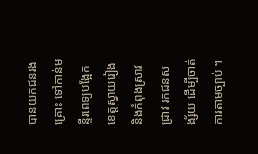បានយកជនរងគ្រោះ ទៅកាន់មន្ទីរពេទ្យបង្អែកខេត្តស្វាយរៀង និងកំពុងស្រាវជ្រាវ រកជនសង្ស័យ ដើម្បីចាត់ការតាមច្បាប់ ។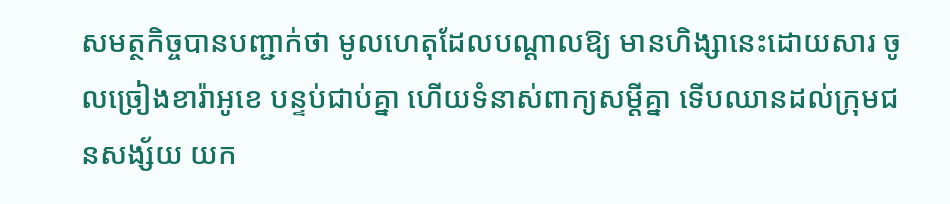សមត្ថកិច្ចបានបញ្ជាក់ថា មូលហេតុដែលបណ្ដាលឱ្យ មានហិង្សានេះដោយសារ ចូលច្រៀងខារ៉ាអូខេ បន្ទប់ជាប់គ្នា ហើយទំនាស់ពាក្យសម្តីគ្នា ទើបឈានដល់ក្រុមជនសង្ស័យ យក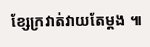ខ្សែក្រវាត់វាយតែម្ដង ៕